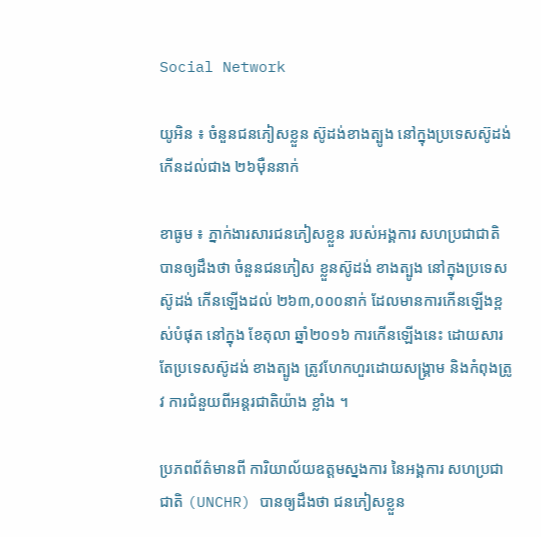Social Network

យូអិន ៖ ចំនួនជនភៀសខ្លួន ស៊ូដង់ខាងត្បូង នៅក្នុងប្រទេសស៊ូដង់ កើនដល់ជាង ២៦ម៉ឺននាក់

ខាធូម ៖ ភ្នាក់ងារសារជនភៀសខ្លួន របស់អង្គការ សហប្រជាជាតិ បានឲ្យដឹងថា ចំនួនជនភៀស ខ្លួនស៊ូដង់ ខាងត្បូង នៅក្នុងប្រទេសស៊ូដង់ កើនឡើងដល់ ២៦៣,០០០នាក់ ដែលមានការកើនឡើងខ្ពស់បំផុត នៅក្នុង ខែតុលា ឆ្នាំ២០១៦ ការកើនឡើងនេះ ដោយសារតែប្រទេសស៊ូដង់ ខាងត្បូង ត្រូវហែកហួរដោយសង្គ្រាម និងកំពុងត្រូវ ការជំនួយពីអន្ដរជាតិយ៉ាង ខ្លាំង ។

ប្រភពព័ត៌មានពី ការិយាល័យឧត្តមស្នងការ នៃអង្គការ សហប្រជាជាតិ (UNCHR) បានឲ្យដឹងថា ជនភៀសខ្លួន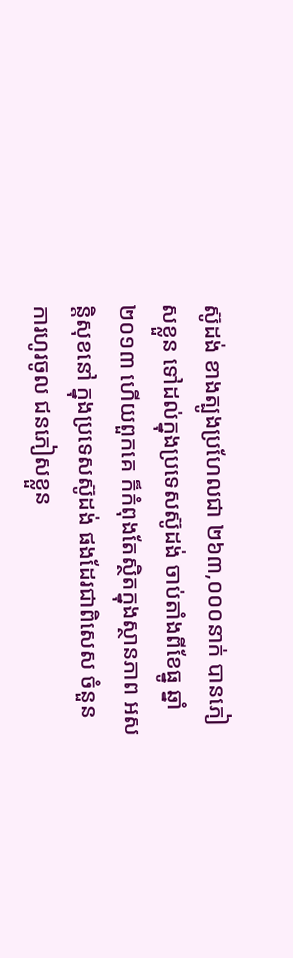ស៊ូដង់ ខាងត្បូងប្រហែលជា ២៦៣,០០០នាក់ បានភៀសខ្លួន ទៅដល់ក្នុងប្រទេសស៊ូដង់ ចាប់តាំងពីខែធ្នូ ឆ្នាំ២០១៣ ហើយពួកគេ ក៏កំពុងតែស្ថិតក្នុងស្ថានភាព អសន្ដិសុខនៅ ក្នុងប្រទេសស៊ូដង់ ផងដែរជាពិសេស ចំនួនការហូរចូល ជនភៀសខ្លួន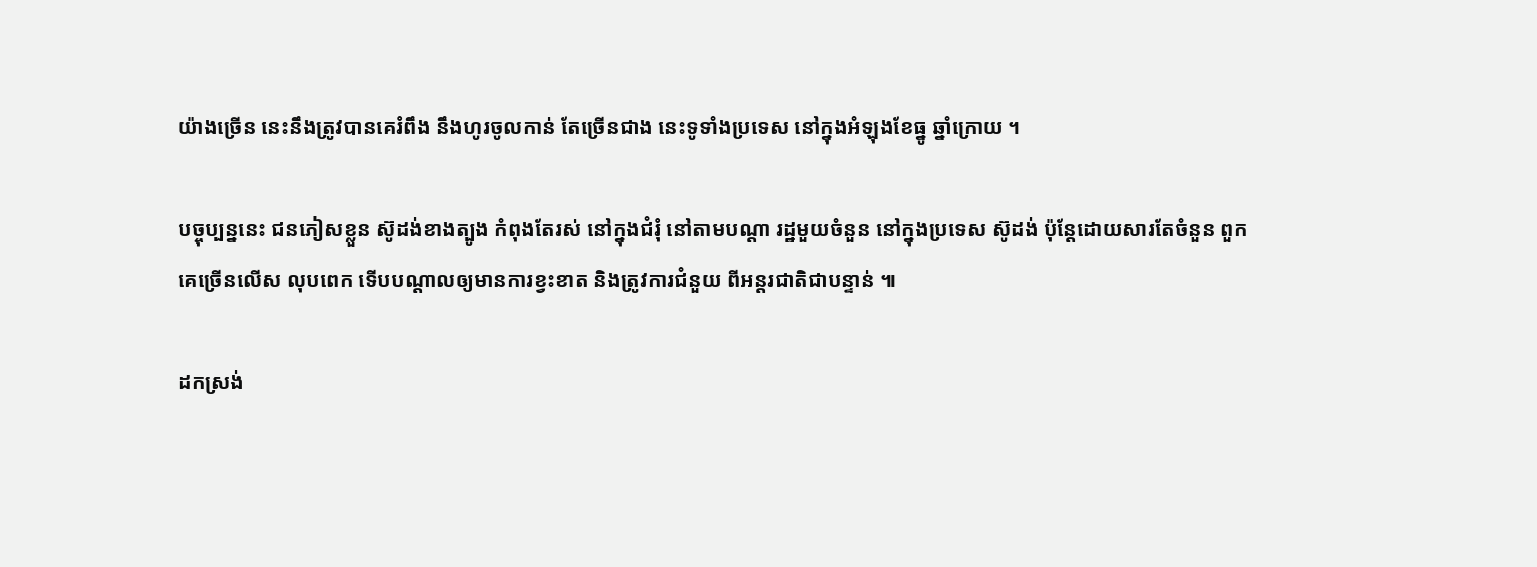យ៉ាងច្រើន នេះនឹងត្រូវបានគេរំពឹង នឹងហូរចូលកាន់ តែច្រើនជាង នេះទូទាំងប្រទេស នៅក្នុងអំឡុងខែធ្នូ ឆ្នាំក្រោយ ។

បច្ចុប្បន្ននេះ ជនភៀសខ្លួន ស៊ូដង់ខាងត្បូង កំពុងតែរស់ នៅក្នុងជំរុំ នៅតាមបណ្ដា រដ្ឋមួយចំនួន នៅក្នុងប្រទេស ស៊ូដង់ ប៉ុន្ដែដោយសារតែចំនួន ពួកគេច្រើនលើស លុបពេក ទើបបណ្ដាលឲ្យមានការខ្វះខាត និងត្រូវការជំនួយ ពីអន្ដរជាតិជាបន្ទាន់ ៕

ដកស្រង់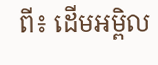ពី៖ ដើមអម្ពិល